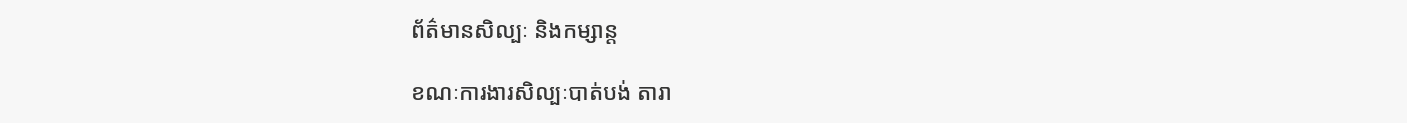ព័ត៌មានសិល្បៈ និងកម្សាន្ត

ខណៈការងារសិល្បៈបាត់បង់ តារា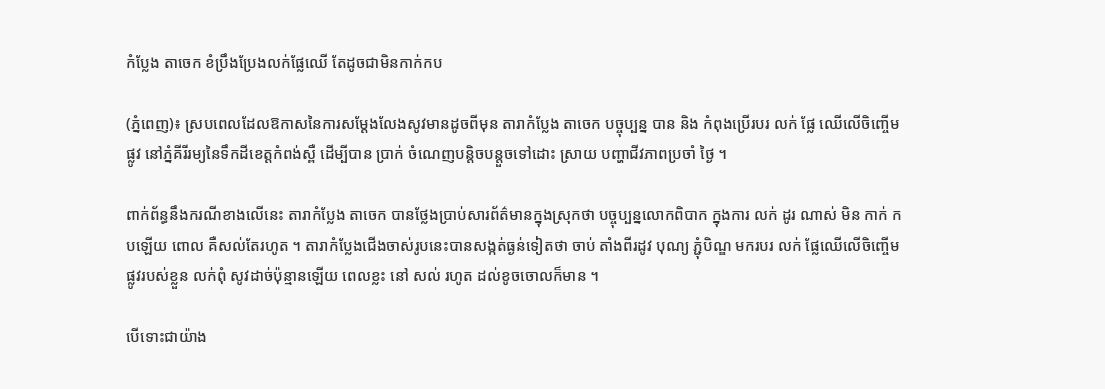កំប្លែង តាចេក ខំប្រឹងប្រែងលក់ផ្លែឈើ តែដូចជាមិនកាក់កប

(ភ្នំពេញ)៖ ស្របពេលដែលឱកាសនៃការសម្ដែងលែងសូវមានដូចពីមុន តារាកំប្លែង តាចេក បច្ចុប្បន្ន បាន និង កំពុងប្រើរបរ លក់ ផ្លែ ឈើលើចិញ្ចើមផ្លូវ នៅភ្នំគីរីរម្យនៃទឹកដីខេត្តកំពង់ស្ពឺ ដើម្បីបាន ប្រាក់ ចំណេញបន្តិចបន្តួចទៅដោះ ស្រាយ បញ្ហាជីវភាពប្រចាំ ថ្ងៃ ។

ពាក់ព័ន្ធនឹងករណីខាងលើនេះ តារាកំប្លែង តាចេក បានថ្លែងប្រាប់សារព័ត៌មានក្នុងស្រុកថា បច្ចុប្បន្នលោកពិបាក ក្នុងការ លក់ ដូរ ណាស់ មិន កាក់ កបឡើយ ពោល គឺសល់តែរហូត ។ តារាកំប្លែងជើងចាស់រូបនេះបានសង្កត់ធ្ងន់ទៀតថា ចាប់ តាំងពីរដូវ បុណ្យ ភ្ជុំបិណ្ឌ មករបរ លក់ ផ្លែឈើលើចិញ្ចើមផ្លូវរបស់ខ្លួន លក់ពុំ សូវដាច់ប៉ុន្មានឡើយ ពេលខ្លះ នៅ សល់ រហូត ដល់ខូចចោលក៏មាន ។

បើទោះជាយ៉ាង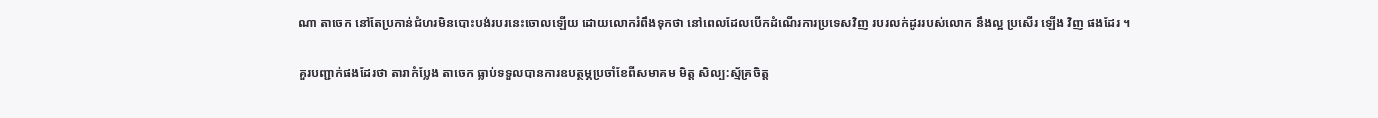ណា តាចេក នៅតែប្រកាន់ជំហរមិនបោះបង់របរនេះចោលឡើយ ដោយលោករំពឹងទុកថា នៅពេលដែលបើកដំណើរការប្រទេសវិញ របរលក់ដូររបស់លោក នឹងល្អ ប្រសើរ ឡើង វិញ ផងដែរ ។

គួរបញ្ជាក់ផងដែរថា តារាកំប្លែង តាចេក ធ្លាប់ទទួលបានការឧបត្ថម្ភប្រចាំខែពីសមាគម មិត្ត សិល្ប:ស្ម័គ្រចិត្ត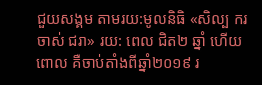ជួយសង្គម តាមរយ:មូលនិធិ «សិល្ប ករ ចាស់ ជរា» រយ: ពេល ជិត២ ឆ្នាំ ហើយ ពោល គឺចាប់តាំងពីឆ្នាំ២០១៩ រ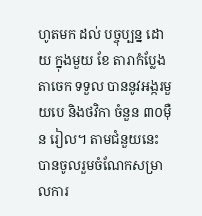ហូតមក ដល់ បច្ចុប្បន្ន ដោយ ក្នុងមួយ ខែ តារាកំប្លែង តាចេក ទទួល បាននូវអង្ករមួយបេ និងថវិកា ចំនួន ៣០ម៉ឺន រៀល។ តាមជំនួយនេះ បានចូលរួមចំណែកសម្រាលការ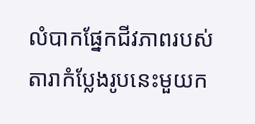លំបាកផ្នែកជីវភាពរបស់តារាកំប្លែងរូបនេះមួយក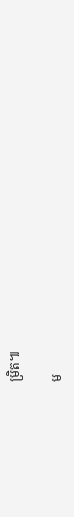ម្រិត៕

ម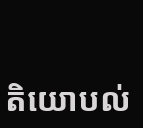តិយោបល់